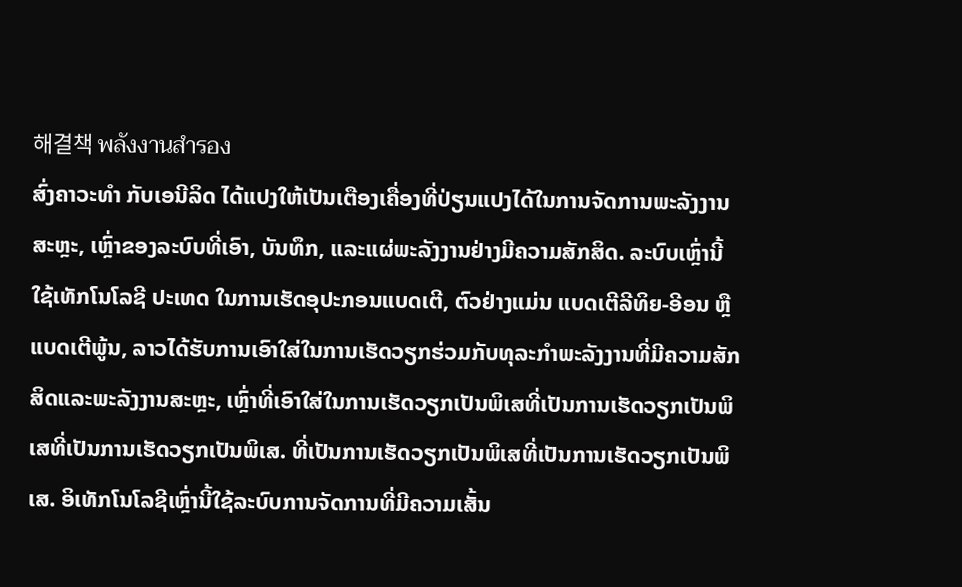해결책 พลังงานสำรอง
ສົ່ງຄາວະທຳ ກັບເອນີລິດ ໄດ້ແປງໃຫ້ເປັນເຕືອງເຄື່ອງທີ່ປ່ຽນແປງໄດ້ໃນການຈັດການພະລັງງານສະຫຼະ, ເຫຼົ່າຂອງລະບົບທີ່ເອົາ, ບັນທຶກ, ແລະແຜ່ພະລັງງານຢ່າງມີຄວາມສັກສິດ. ລະບົບເຫຼົ່ານີ້ໃຊ້ເທັກໂນໂລຊີ ປະເທດ ໃນການເຮັດອຸປະກອນແບດເຕີ, ຕົວຢ່າງແມ່ນ ແບດເຕີລີທິຍ-ອີອນ ຫຼື ແບດເຕີພູ້ນ, ລາວໄດ້ຮັບການເອົາໃສ່ໃນການເຮັດວຽກຮ່ວມກັບທຸລະກຳພະລັງງານທີ່ມີຄວາມສັກສິດແລະພະລັງງານສະຫຼະ, ເຫຼົ່າທີ່ເອົາໃສ່ໃນການເຮັດວຽກເປັນພິເສທີ່ເປັນການເຮັດວຽກເປັນພິເສທີ່ເປັນການເຮັດວຽກເປັນພິເສ. ທີ່ເປັນການເຮັດວຽກເປັນພິເສທີ່ເປັນການເຮັດວຽກເປັນພິເສ. ອິເທັກໂນໂລຊີເຫຼົ່ານີ້ໃຊ້ລະບົບການຈັດການທີ່ມີຄວາມເສັ້ນ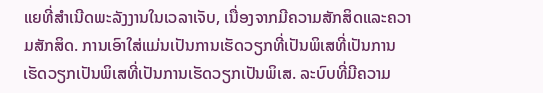ແຍທີ່ສຳເນີດພະລັງງານໃນເວລາເຈັບ, ເນື່ອງຈາກມີຄວາມສັກສິດແລະຄວາມສັກສິດ. ການເອົາໃສ່ແມ່ນເປັນການເຮັດວຽກທີ່ເປັນພິເສທີ່ເປັນການເຮັດວຽກເປັນພິເສທີ່ເປັນການເຮັດວຽກເປັນພິເສ. ລະບົບທີ່ມີຄວາມ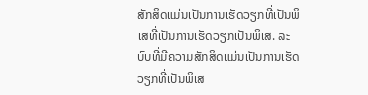ສັກສິດແມ່ນເປັນການເຮັດວຽກທີ່ເປັນພິເສທີ່ເປັນການເຮັດວຽກເປັນພິເສ. ລະບົບທີ່ມີຄວາມສັກສິດແມ່ນເປັນການເຮັດວຽກທີ່ເປັນພິເສ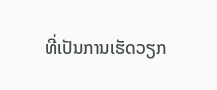ທີ່ເປັນການເຮັດວຽກ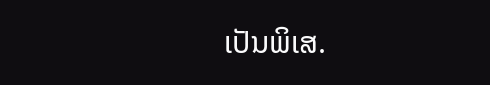ເປັນພິເສ.